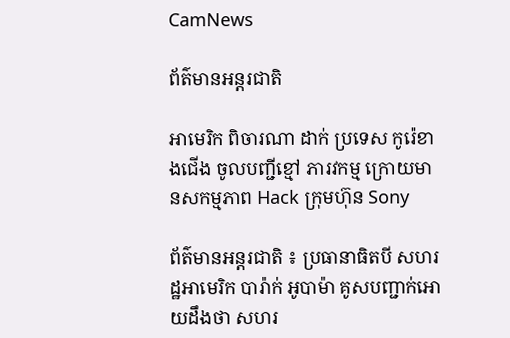CamNews

ព័ត៌មានអន្តរជាតិ

អាមេរិក ពិចារណា ដាក់ ប្រទេស កូរ៉េខាងជើង ចូលបញ្ជីខ្មៅ ភារវកម្ម ក្រោយមានសកម្មភាព Hack ក្រុមហ៊ុន Sony

ព័ត៌មានអន្តរជាតិ ៖ ប្រធានាធិតបី សហរដ្ឋអាមេរិក បារ៉ាក់ អូបាម៉ា គូសបញ្ជាក់អោយដឹងថា សហរ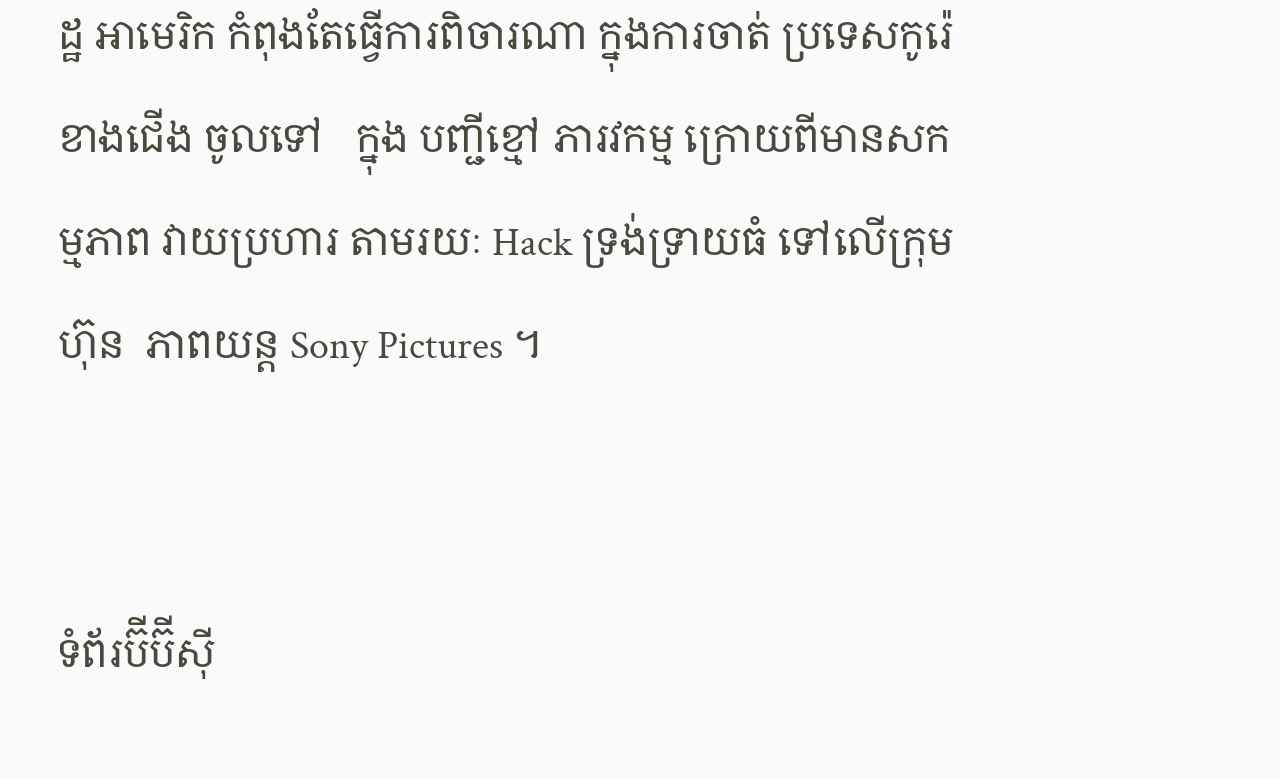ដ្ឋ អាមេរិក កំពុងតែធ្វើការពិចារណា ក្នុងការចាត់ ប្រទេសកូរ៉េខាងជើង ចូលទៅ   ក្នុង បញ្ជីខ្មៅ ភារវកម្ម ក្រោយពីមានសកម្មភាព វាយប្រហារ តាមរយៈ Hack ទ្រង់ទ្រាយធំ ទៅលើក្រុមហ៊ុន  ភាពយន្ត Sony Pictures ។


ទំព័រប៊ីប៊ីស៊ី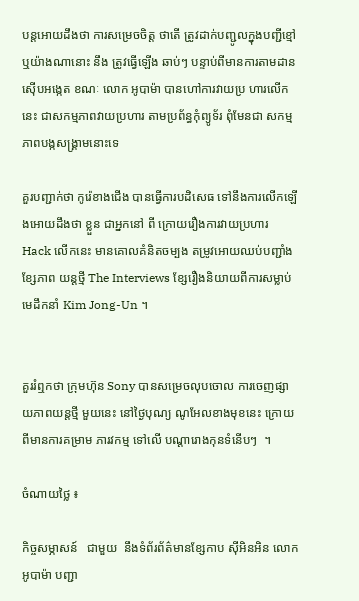បន្តអោយដឹងថា ការសម្រេចចិត្ត ថាតើ ត្រូវដាក់បញ្ជូលក្នុងបញ្ជីខ្មៅ ឬយ៉ាងណានោះ នឹង ត្រូវធ្វើឡើង ឆាប់ៗ បន្ទាប់ពីមានការតាមដានស៊ើបអង្កេត ខណៈ លោក អូបាម៉ា បានហៅការវាយប្រ ហារលើកនេះ ជាសកម្មភាពវាយប្រហារ តាមប្រព័ន្ធកុំព្យូទ័រ ពុំមែនជា សកម្មភាពបង្កសង្គ្រាមនោះទេ

គួរបញ្ជាក់ថា កូរ៉េខាងជើង បានធ្វើការបដិសេធ ទៅនឹងការលើកឡើងអោយដឹងថា ខ្លួន ជាអ្នកនៅ ពី ក្រោយរឿងការវាយប្រហារ Hack លើកនេះ មានគោលគំនិតចម្បង តម្រូវអោយឈប់បញ្ជាំងខ្សែភាព យន្តថ្មី The Interviews ខ្សែរឿងនិយាយពីការសម្លាប់មេដឹកនាំ Kim Jong-Un ។


គួររំឮកថា ក្រុមហ៊ុន Sony បានសម្រេចលុបចោល ការចេញផ្សាយភាពយន្តថ្មី មួយនេះ នៅថ្ងៃបុណ្យ ណូអែលខាងមុខនេះ ក្រោយពីមានការគម្រាម ភារវកម្ម ទៅលើ បណ្តារោងកុនទំនើបៗ  ។

ចំណាយថ្លៃ ៖

កិច្ចសម្ភាសន៍   ជាមួយ  នឹងទំព័រព័ត៌មានខ្សែកាប ស៊ីអិនអិន លោក អូបាម៉ា បញ្ជា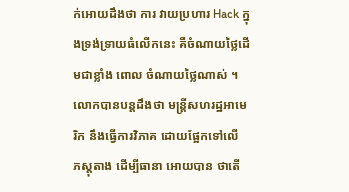ក់អោយដឹងថា ការ វាយប្រហារ Hack ក្នុងទ្រង់ទ្រាយធំលើកនេះ គឺចំណាយថ្លៃដើមជាខ្លាំង ពោល ចំណាយថ្លៃណាស់ ។ លោកបានបន្តដឹងថា មន្រ្តីសហរដ្ឋអាមេរិក នឹងធ្វើការវិភាគ ដោយផ្អែកទៅលើ  ភស្តុតាង ដើម្បីធានា អោយបាន ថាតើ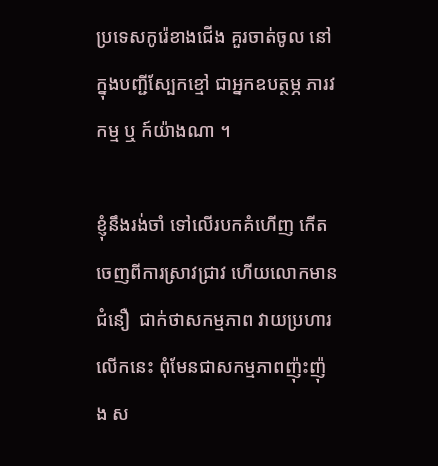ប្រទេសកូរ៉េខាងជើង គួរចាត់ចូល នៅក្នុងបញ្ជីស្បែកខ្មៅ ជាអ្នកឧបត្ថម្ភ ភារវកម្ម ឬ ក៍យ៉ាងណា ។

ខ្ញុំនឹងរង់ចាំ ទៅលើរបកគំហើញ កើតចេញពីការស្រាវជ្រាវ ហើយលោកមានជំនឿ  ជាក់ថាសកម្មភាព វាយប្រហារលើកនេះ ពុំមែនជាសកម្មភាពញ៉ុះញ៉ុង ស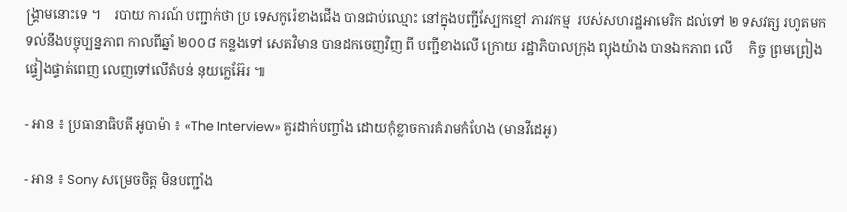ង្គ្រាមនោះទេ ។    របាយ ការណ៍ បញ្ជាក់ថា ប្រ ទេសកូរ៉េខាងជើង បានជាប់ឈ្មោះ នៅក្នុងបញ្ជីស្បែកខ្មៅ ភារវកម្ម  របស់សហរដ្ឋអាមេរិក ដល់ទៅ ២ ទសវត្ស រហូតមកទល់នឹងបច្ចុប្បន្នភាព កាលពីឆ្នាំ ២០០៨ កន្លងទៅ សេតវិមាន បានដកចេញវិញ ពី បញ្ជីខាងលើ ក្រោយ រដ្ឋាភិបាលក្រុង ព្យុងយ៉ាង បានឯកភាព លើ     កិច្ច ព្រមព្រៀង ផ្ទៀងផ្ទាត់ពេញ លេញទៅលើតំបន់ នុយក្លេអ៊ែរ ៕

- អាន ៖ ប្រធានាធិបតី អូបាម៉ា ៖ «The Interview» គួរដាក់បញ្ចាំង ដោយកុំខ្លាចការគំរាមកំហែង (មានវីដេអូ)

- អាន ៖ Sony សម្រេចចិត្ត មិនបញ្ជាំង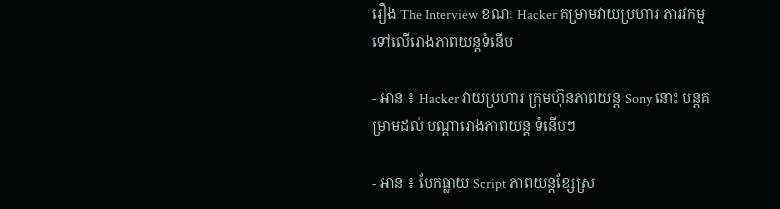រឿង The Interview ខណៈ Hacker គម្រាមវាយប្រហារ ភារវកម្ម ទៅលើរោងភាពយន្តទំនើប

- អាន ៖ Hacker វាយប្រហារ ក្រុមហ៊ុនភាពយន្ត Sony នោះ បន្តគម្រាមដល់ បណ្តារោងភាពយន្ត ទំនើបៗ

- អាន ៖ បែកធ្លាយ Script ភាពយន្តខ្សែស្រ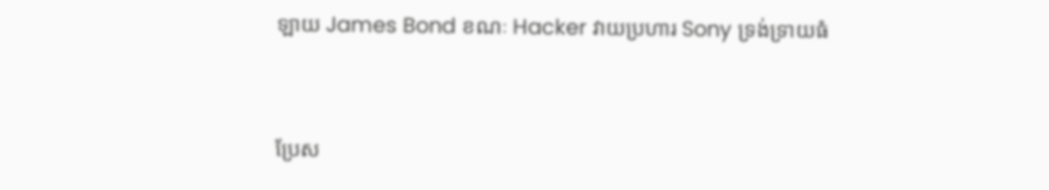ឡាយ James Bond ខណៈ Hacker វាយប្រហារ Sony ទ្រង់ទ្រាយធំ


ប្រែស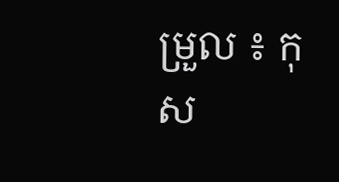ម្រួល ៖ កុស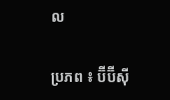ល

ប្រភព ៖ ប៊ីប៊ីស៊ី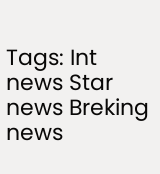Tags: Int news Star news Breking news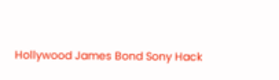Hollywood James Bond Sony Hack